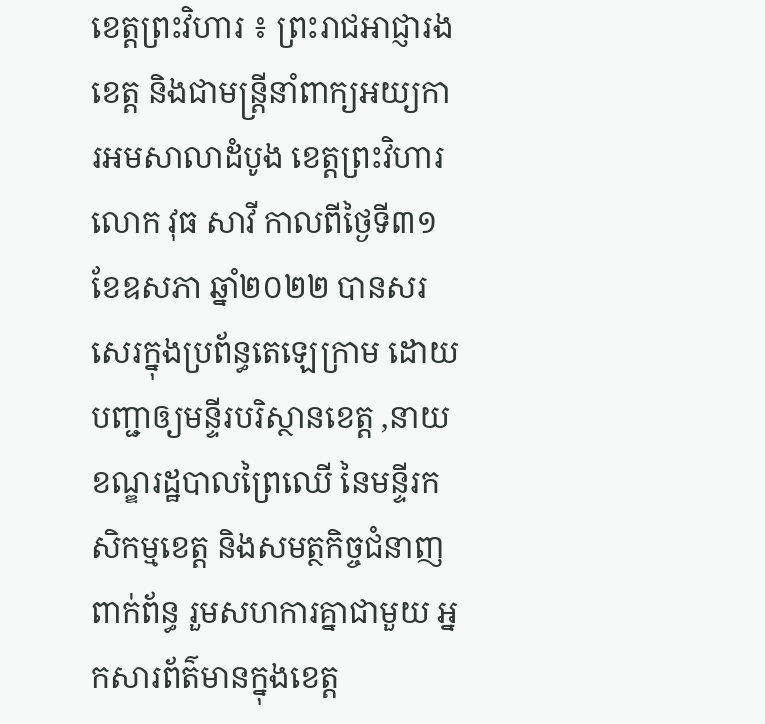ខេត្តព្រះវិហារ ៖ ព្រះរាជអាជ្ញារងខេត្ត និងជាមន្ត្រីនាំពាក្យអយ្យការអមសាលាដំបូង ខេត្តព្រះវិហារ លោក វុធ សាវី កាលពីថ្ងៃទី៣១ខែឧសភា ឆ្នាំ២០២២ បានសរសេរក្នុងប្រព័ន្ធតេឡេក្រាម ដោយបញ្ជាឲ្យមន្ទីរបរិស្ថានខេត្ត ,នាយខណ្ឌរដ្ឋបាលព្រៃឈើ នៃមន្ទីរកសិកម្មខេត្ត និងសមត្ថកិច្ចជំនាញពាក់ព័ន្ធ រួមសហការគ្នាជាមួយ អ្នកសារព័ត៌មានក្នុងខេត្ត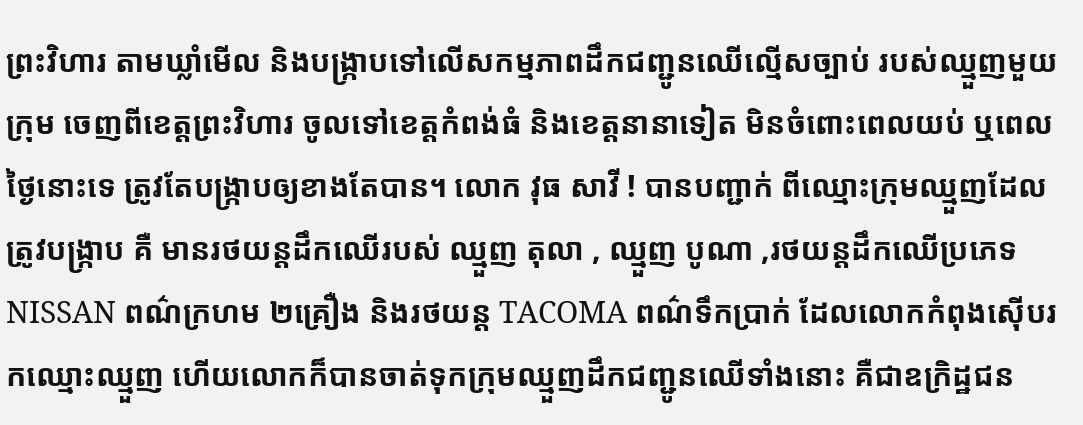ព្រះវិហារ តាមឃ្លាំមើល និងបង្ក្រាបទៅលើសកម្មភាពដឹកជញ្ជូនឈើល្មើសច្បាប់ របស់ឈ្មួញមួយក្រុម ចេញពីខេត្តព្រះវិហារ ចូលទៅខេត្តកំពង់ធំ និងខេត្តនានាទៀត មិនចំពោះពេលយប់ ឬពេលថ្ងៃនោះទេ ត្រូវតែបង្ក្រាបឲ្យខាងតែបាន។ លោក វុធ សាវី ! បានបញ្ជាក់ ពីឈ្មោះក្រុមឈ្មួញដែលត្រូវបង្ក្រាប គឺ មានរថយន្តដឹកឈើរបស់ ឈ្មួញ តុលា , ឈ្មួញ បូណា ,រថយន្តដឹកឈើប្រភេទ NISSAN ពណ៌ក្រហម ២គ្រឿង និងរថយន្ត TACOMA ពណ៌ទឹកប្រាក់ ដែលលោកកំពុងស៊ើបរកឈ្មោះឈ្មួញ ហើយលោកក៏បានចាត់ទុកក្រុមឈ្មួញដឹកជញ្ជូនឈើទាំងនោះ គឺជាឧក្រិដ្ឋជន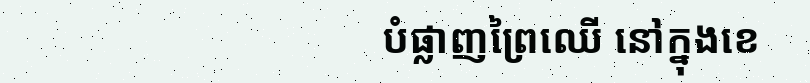បំផ្លាញព្រៃឈើ នៅក្នុងខេ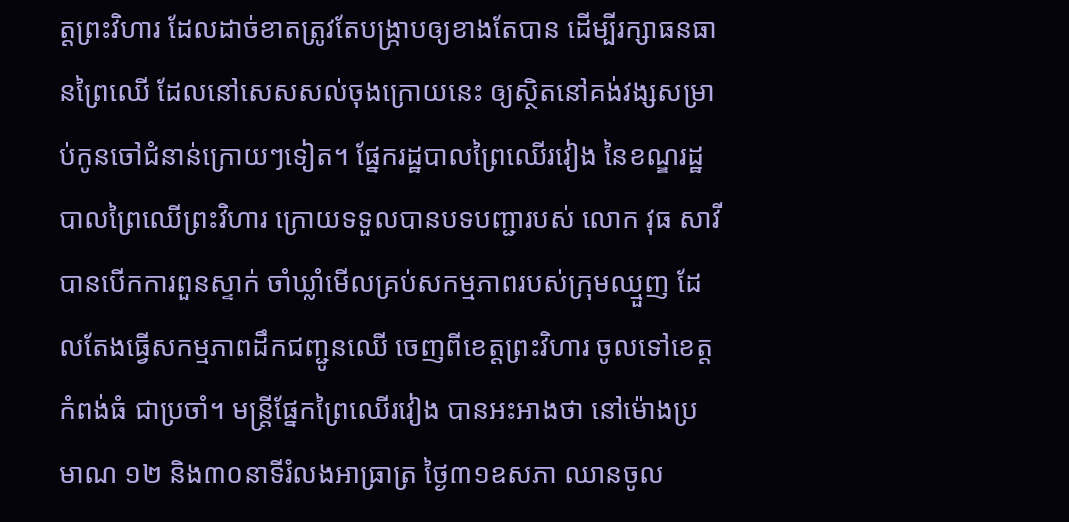ត្តព្រះវិហារ ដែលដាច់ខាតត្រូវតែបង្ក្រាបឲ្យខាងតែបាន ដើម្បីរក្សាធនធានព្រៃឈើ ដែលនៅសេសសល់ចុងក្រោយនេះ ឲ្យស្ថិតនៅគង់វង្សសម្រាប់កូនចៅជំនាន់ក្រោយៗទៀត។ ផ្នែករដ្ឋបាលព្រៃឈើរវៀង នៃខណ្ឌរដ្ឋបាលព្រៃឈើព្រះវិហារ ក្រោយទទួលបានបទបញ្ជារបស់ លោក វុធ សាវី បានបើកការពួនស្ទាក់ ចាំឃ្លាំមើលគ្រប់សកម្មភាពរបស់ក្រុមឈ្មួញ ដែលតែងធ្វើសកម្មភាពដឹកជញ្ជូនឈើ ចេញពីខេត្តព្រះវិហារ ចូលទៅខេត្តកំពង់ធំ ជាប្រចាំ។ មន្ត្រីផ្នែកព្រៃឈើរវៀង បានអះអាងថា នៅម៉ោងប្រមាណ ១២ និង៣០នាទីរំលងអាធ្រាត្រ ថ្ងៃ៣១ឧសភា ឈានចូល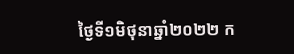ថ្ងៃទី១មិថុនាឆ្នាំ២០២២ ក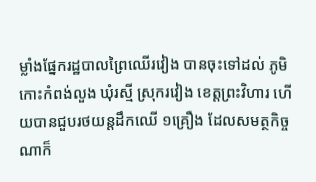ម្លាំងផ្នែករដ្ឋបាលព្រៃឈើរវៀង បានចុះទៅដល់ ភូមិកោះកំពង់លួង ឃុំរស្មី ស្រុករវៀង ខេត្តព្រះវិហារ ហើយបានជួបរថយន្តដឹកឈើ ១គ្រឿង ដែលសមត្ថកិច្ចណាក៏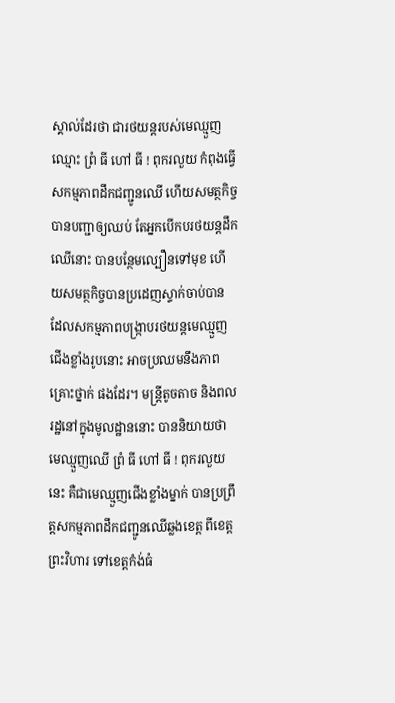ស្គាល់ដែរថា ជារថយន្តរបស់មេឈ្មួញឈ្មោះ ព្រំ ធី ហៅ ធី ! ពុករលួយ កំពុងធ្វើសកម្មភាពដឹកជញ្ជូនឈើ ហើយសមត្ថកិច្ច បានបញ្ជាឲ្យឈប់ តែអ្នកបើកបរថយន្តដឹកឈើនោះ បានបន្ថែមល្បឿនទៅមុខ ហើយសមត្ថកិច្ចបានប្រដេញស្ទាក់ចាប់បាន ដែលសកម្មភាពបង្ក្រាបរថយន្តមេឈ្មួញជើងខ្លាំងរូបនោះ អាចប្រឈមនឹងភាពគ្រោះថ្នាក់ ផងដែរ។ មន្ត្រីតូចតាច និងពលរដ្ឋនៅក្នុងមូលដ្ឋាននោះ បាននិយាយថា មេឈ្មួញឈើ ព្រំ ធី ហៅ ធី ! ពុករលួយនេះ គឺជាមេឈ្មួញជើងខ្លាំងម្នាក់ បានប្រព្រឹត្តសកម្មភាពដឹកជញ្ជូនឈើឆ្លងខេត្ត ពីខេត្តព្រះវិហារ ទៅខេត្តកំង់ធំ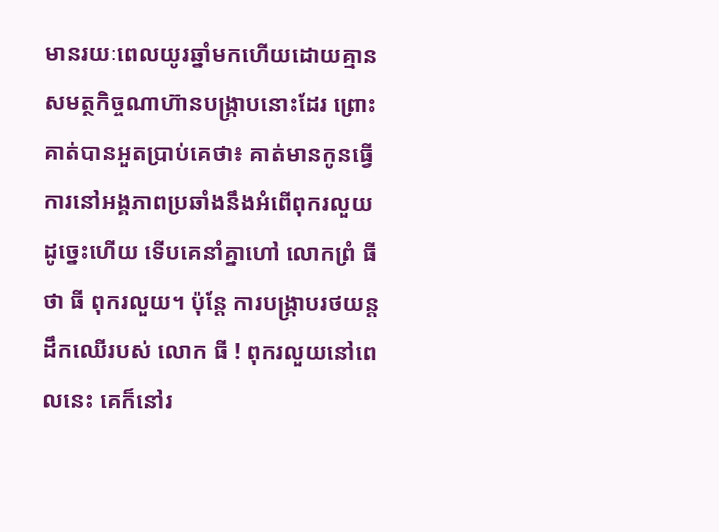មានរយៈពេលយូរឆ្នាំមកហើយដោយគ្មានសមត្ថកិច្ចណាហ៊ានបង្ក្រាបនោះដែរ ព្រោះគាត់បានអួតប្រាប់គេថា៖ គាត់មានកូនធ្វើការនៅអង្គភាពប្រឆាំងនឹងអំពើពុករលួយ ដូច្នេះហើយ ទើបគេនាំគ្នាហៅ លោកព្រំ ធី ថា ធី ពុករលួយ។ ប៉ុន្តែ ការបង្ក្រាបរថយន្តដឹកឈើរបស់ លោក ធី ! ពុករលួយនៅពេលនេះ គេក៏នៅរ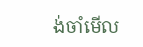ង់ចាំមើល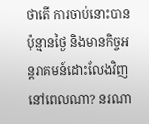ថាតើ ការចាប់នោះបានប៉ុន្មានថ្ងៃ និងមានកិច្ចអន្តរាគមន៍ដោះលែងវិញ នៅពេលណា? នរណា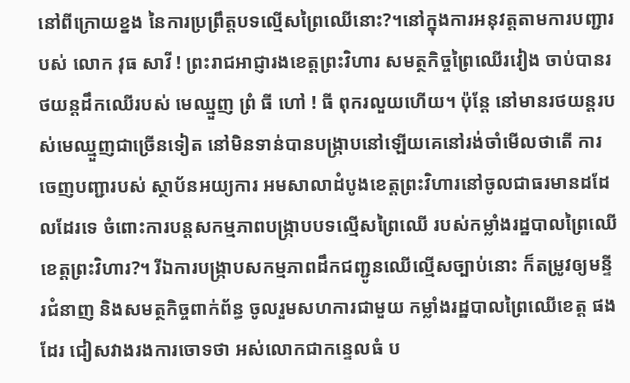នៅពីក្រោយខ្នង នៃការប្រព្រឹត្តបទល្មើសព្រៃឈើនោះ?។នៅក្នុងការអនុវត្តតាមការបញ្ជារបស់ លោក វុធ សាវី ! ព្រះរាជអាជ្ញារងខេត្តព្រះវិហារ សមត្ថកិច្ចព្រៃឈើរវៀង ចាប់បានរថយន្តដឹកឈើរបស់ មេឈ្មួញ ព្រំ ធី ហៅ ! ធី ពុករលួយហើយ។ ប៉ុន្តែ នៅមានរថយន្តរបស់មេឈ្មួញជាច្រើនទៀត នៅមិនទាន់បានបង្ក្រាបនៅឡើយគេនៅរង់ចាំមើលថាតើ ការចេញបញ្ជារបស់ ស្ថាប័នអយ្យការ អមសាលាដំបូងខេត្តព្រះវិហារនៅចូលជាធរមានដដែលដែរទេ ចំពោះការបន្តសកម្មភាពបង្ក្រាបបទល្មើសព្រៃឈើ របស់កម្លាំងរដ្ឋបាលព្រៃឈើខេត្តព្រះវិហារ?។ រីឯការបង្ក្រាបសកម្មភាពដឹកជញ្ជូនឈើល្មើសច្បាប់នោះ ក៏តម្រូវឲ្យមន្ទីរជំនាញ និងសមត្ថកិច្ចពាក់ព័ន្ធ ចូលរួមសហការជាមួយ កម្លាំងរដ្ឋបាលព្រៃឈើខេត្ត ផងដែរ ជៀសវាងរងការចោទថា អស់លោកជាកន្ទេលធំ ប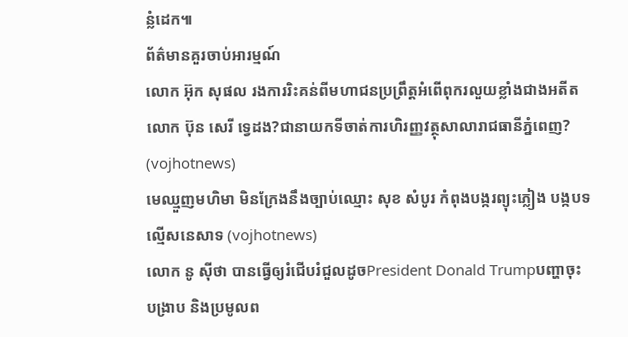ន្លំដេក៕
ព័ត៌មានគួរចាប់អារម្មណ៍
លោក អ៊ុក សុផល រងការរិះគន់ពីមហាជនប្រព្រឹត្តអំពើពុករលួយខ្លាំងជាងអតីតលោក ប៊ុន សេរី ទ្វេដង?ជានាយកទីចាត់ការហិរញ្ញវត្ថុសាលារាជធានីភ្នំពេញ? (vojhotnews)
មេឈ្មួញមហិមា មិនក្រែងនឹងច្បាប់ឈ្មោះ សុខ សំបូរ កំពុងបង្ករព្យុះភ្លៀង បង្កបទល្មើសនេសាទ (vojhotnews)
លោក នូ សុីថា បានធ្វើឲ្យរំជើបរំជួលដូចPresident Donald Trumpបញ្ហាចុះបង្រាប និងប្រមូលព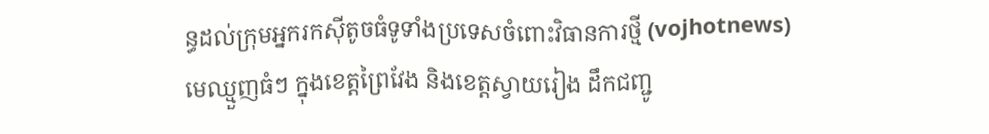ន្ធដល់ក្រុមអ្នករកស៊ីតូចធំទូទាំងប្រទេសចំពោះវិធានការថ្មី (vojhotnews)
មេឈ្មួញធំៗ ក្នុងខេត្តព្រៃវែង និងខេត្តស្វាយរៀង ដឹកជញ្ជូ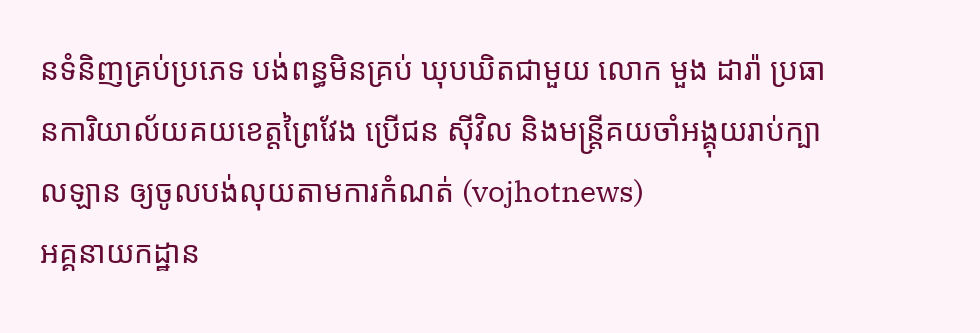នទំនិញគ្រប់ប្រភេទ បង់ពន្ធមិនគ្រប់ ឃុបឃិតជាមួយ លោក មួង ដារ៉ា ប្រធានការិយាល័យគយខេត្តព្រៃវែង ប្រេីជន សុីវិល និងមន្ត្រីគយចាំអង្គុយរាប់ក្បាលឡាន ឲ្យចូលបង់លុយតាមការកំណត់ (vojhotnews)
អគ្គនាយកដ្ឋាន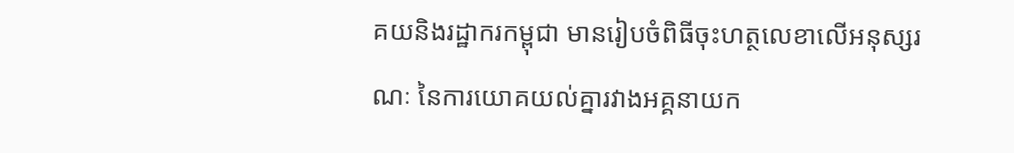គយនិងរដ្ឋាករកម្ពុជា មានរៀបចំពិធីចុះហត្ថលេខាលើអនុស្សរណៈ នៃការយោគយល់គ្នារវាងអគ្គនាយក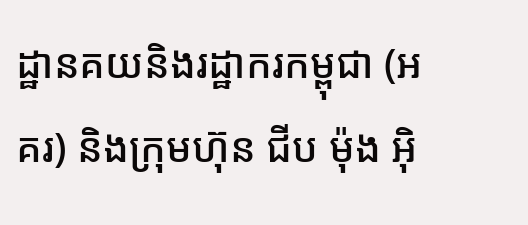ដ្ឋានគយនិងរដ្ឋាករកម្ពុជា (អគរ) និងក្រុមហ៊ុន ជីប ម៉ុង អ៊ិ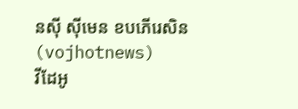នស៊ី ស៊ីមេន ខបភើរេសិន (vojhotnews)
វីដែអូ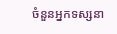ចំនួនអ្នកទស្សនា